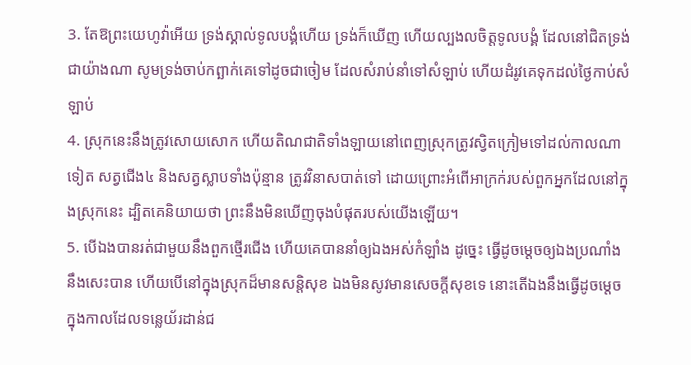3. តែឱព្រះយេហូវ៉ាអើយ ទ្រង់ស្គាល់ទូលបង្គំហើយ ទ្រង់ក៏ឃើញ ហើយល្បងលចិត្តទូលបង្គំ ដែលនៅជិតទ្រង់ជាយ៉ាងណា សូមទ្រង់ចាប់កព្ឆាក់គេទៅដូចជាចៀម ដែលសំរាប់នាំទៅសំឡាប់ ហើយដំរូវគេទុកដល់ថ្ងៃកាប់សំឡាប់
4. ស្រុកនេះនឹងត្រូវសោយសោក ហើយតិណជាតិទាំងឡាយនៅពេញស្រុកត្រូវស្វិតក្រៀមទៅដល់កាលណាទៀត សត្វជើង៤ និងសត្វស្លាបទាំងប៉ុន្មាន ត្រូវវិនាសបាត់ទៅ ដោយព្រោះអំពើអាក្រក់របស់ពួកអ្នកដែលនៅក្នុងស្រុកនេះ ដ្បិតគេនិយាយថា ព្រះនឹងមិនឃើញចុងបំផុតរបស់យើងឡើយ។
5. បើឯងបានរត់ជាមួយនឹងពួកថ្មើរជើង ហើយគេបាននាំឲ្យឯងអស់កំឡាំង ដូច្នេះ ធ្វើដូចម្តេចឲ្យឯងប្រណាំងនឹងសេះបាន ហើយបើនៅក្នុងស្រុកដ៏មានសន្តិសុខ ឯងមិនសូវមានសេចក្តីសុខទេ នោះតើឯងនឹងធ្វើដូចម្តេចក្នុងកាលដែលទន្លេយ័រដាន់ជ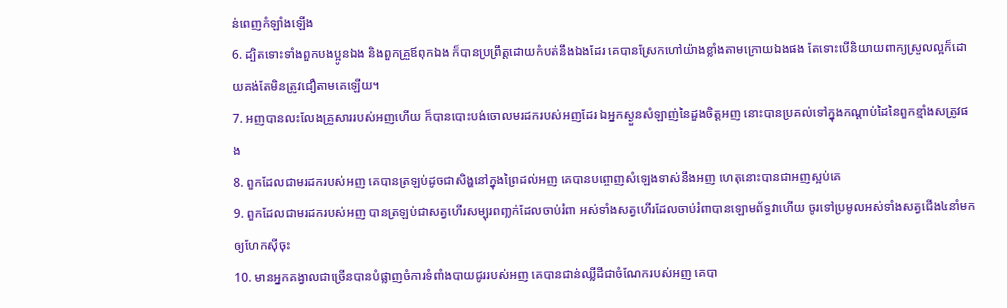ន់ពេញកំឡាំងឡើង
6. ដ្បិតទោះទាំងពួកបងប្អូនឯង និងពួកគ្រួឪពុកឯង ក៏បានប្រព្រឹត្តដោយកំបត់នឹងឯងដែរ គេបានស្រែកហៅយ៉ាងខ្លាំងតាមក្រោយឯងផង តែទោះបើនិយាយពាក្យស្រួលល្អក៏ដោយគង់តែមិនត្រូវជឿតាមគេឡើយ។
7. អញបានលះលែងគ្រួសាររបស់អញហើយ ក៏បានបោះបង់ចោលមរដករបស់អញដែរ ឯអ្នកស្ងួនសំឡាញ់នៃដួងចិត្តអញ នោះបានប្រគល់ទៅក្នុងកណ្តាប់ដៃនៃពួកខ្មាំងសត្រូវផង
8. ពួកដែលជាមរដករបស់អញ គេបានត្រឡប់ដូចជាសិង្ហនៅក្នុងព្រៃដល់អញ គេបានបព្ចោញសំឡេងទាស់នឹងអញ ហេតុនោះបានជាអញស្អប់គេ
9. ពួកដែលជាមរដករបស់អញ បានត្រឡប់ជាសត្វហើរសម្បុរពញ្លក់ដែលចាប់រំពា អស់ទាំងសត្វហើរដែលចាប់រំពាបានឡោមព័ទ្ធវាហើយ ចូរទៅប្រមូលអស់ទាំងសត្វជើង៤នាំមកឲ្យហែកស៊ីចុះ
10. មានអ្នកគង្វាលជាច្រើនបានបំផ្លាញចំការទំពាំងបាយជូររបស់អញ គេបានជាន់ឈ្លីដីជាចំណែករបស់អញ គេបា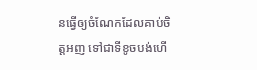នធ្វើឲ្យចំណែកដែលគាប់ចិត្តអញ ទៅជាទីខូចបង់ហើ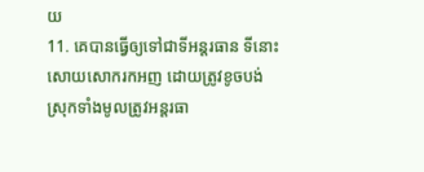យ
11. គេបានធ្វើឲ្យទៅជាទីអន្តរធាន ទីនោះសោយសោករកអញ ដោយត្រូវខូចបង់ ស្រុកទាំងមូលត្រូវអន្តរធា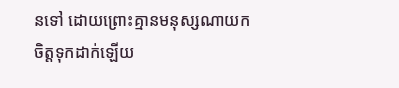នទៅ ដោយព្រោះគ្មានមនុស្សណាយកចិត្តទុកដាក់ឡើយ